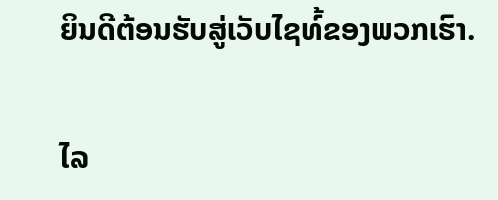ຍິນດີຕ້ອນຮັບສູ່ເວັບໄຊທ໌້ຂອງພວກເຮົາ.

ໄລ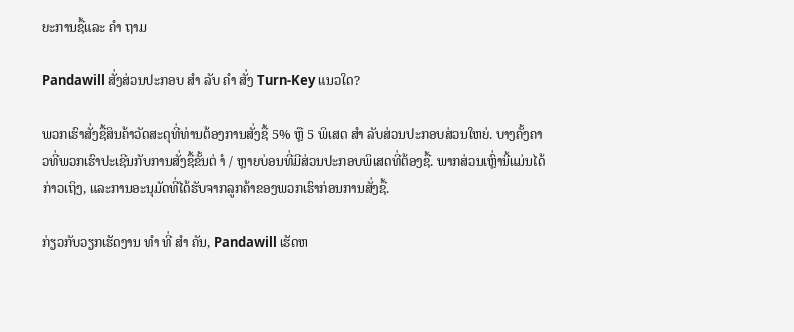ຍະການຊື້ແລະ ຄຳ ຖາມ

Pandawill ສັ່ງສ່ວນປະກອບ ສຳ ລັບ ຄຳ ສັ່ງ Turn-Key ແນວໃດ?

ພວກເຮົາສັ່ງຊື້ສິນຄ້າວັດສະດຸທີ່ທ່ານຕ້ອງການສັ່ງຊື້ 5% ຫຼື 5 ພິເສດ ສຳ ລັບສ່ວນປະກອບສ່ວນໃຫຍ່. ບາງຄັ້ງຄາວທີ່ພວກເຮົາປະເຊີນກັບການສັ່ງຊື້ຂັ້ນຕ່ ຳ / ຫຼາຍບ່ອນທີ່ມີສ່ວນປະກອບພິເສດທີ່ຕ້ອງຊື້. ພາກສ່ວນເຫຼົ່ານີ້ແມ່ນໄດ້ກ່າວເຖິງ, ແລະການອະນຸມັດທີ່ໄດ້ຮັບຈາກລູກຄ້າຂອງພວກເຮົາກ່ອນການສັ່ງຊື້.

ກ່ຽວກັບວຽກເຮັດງານ ທຳ ທີ່ ສຳ ຄັນ, Pandawill ເຮັດຫ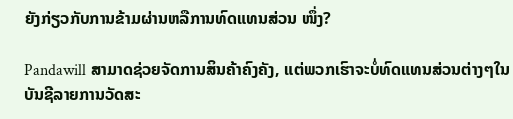ຍັງກ່ຽວກັບການຂ້າມຜ່ານຫລືການທົດແທນສ່ວນ ໜຶ່ງ?

Pandawill ສາມາດຊ່ວຍຈັດການສິນຄ້າຄົງຄັງ, ແຕ່ພວກເຮົາຈະບໍ່ທົດແທນສ່ວນຕ່າງໆໃນບັນຊີລາຍການວັດສະ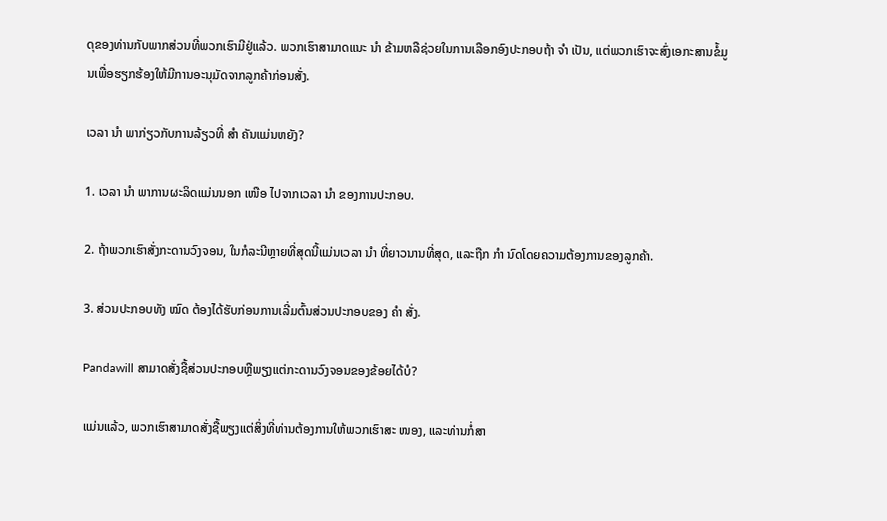ດຸຂອງທ່ານກັບພາກສ່ວນທີ່ພວກເຮົາມີຢູ່ແລ້ວ. ພວກເຮົາສາມາດແນະ ນຳ ຂ້າມຫລືຊ່ວຍໃນການເລືອກອົງປະກອບຖ້າ ຈຳ ເປັນ, ແຕ່ພວກເຮົາຈະສົ່ງເອກະສານຂໍ້ມູນເພື່ອຮຽກຮ້ອງໃຫ້ມີການອະນຸມັດຈາກລູກຄ້າກ່ອນສັ່ງ.

ເວລາ ນຳ ພາກ່ຽວກັບການລ້ຽວທີ່ ສຳ ຄັນແມ່ນຫຍັງ?

1. ເວລາ ນຳ ພາການຜະລິດແມ່ນນອກ ເໜືອ ໄປຈາກເວລາ ນຳ ຂອງການປະກອບ.

2. ຖ້າພວກເຮົາສັ່ງກະດານວົງຈອນ, ໃນກໍລະນີຫຼາຍທີ່ສຸດນີ້ແມ່ນເວລາ ນຳ ທີ່ຍາວນານທີ່ສຸດ, ແລະຖືກ ກຳ ນົດໂດຍຄວາມຕ້ອງການຂອງລູກຄ້າ.

3. ສ່ວນປະກອບທັງ ໝົດ ຕ້ອງໄດ້ຮັບກ່ອນການເລີ່ມຕົ້ນສ່ວນປະກອບຂອງ ຄຳ ສັ່ງ.

Pandawill ສາມາດສັ່ງຊື້ສ່ວນປະກອບຫຼືພຽງແຕ່ກະດານວົງຈອນຂອງຂ້ອຍໄດ້ບໍ?

ແມ່ນແລ້ວ, ພວກເຮົາສາມາດສັ່ງຊື້ພຽງແຕ່ສິ່ງທີ່ທ່ານຕ້ອງການໃຫ້ພວກເຮົາສະ ໜອງ, ແລະທ່ານກໍ່ສາ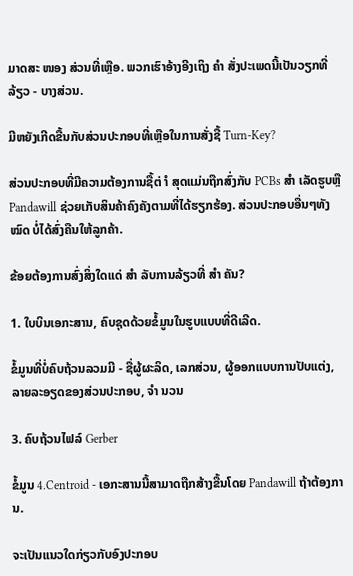ມາດສະ ໜອງ ສ່ວນທີ່ເຫຼືອ. ພວກເຮົາອ້າງອີງເຖິງ ຄຳ ສັ່ງປະເພດນີ້ເປັນວຽກທີ່ລ້ຽວ - ບາງສ່ວນ.

ມີຫຍັງເກີດຂື້ນກັບສ່ວນປະກອບທີ່ເຫຼືອໃນການສັ່ງຊື້ Turn-Key?

ສ່ວນປະກອບທີ່ມີຄວາມຕ້ອງການຊື້ຕ່ ຳ ສຸດແມ່ນຖືກສົ່ງກັບ PCBs ສຳ ເລັດຮູບຫຼື Pandawill ຊ່ວຍເກັບສິນຄ້າຄົງຄັງຕາມທີ່ໄດ້ຮຽກຮ້ອງ. ສ່ວນປະກອບອື່ນໆທັງ ໝົດ ບໍ່ໄດ້ສົ່ງຄືນໃຫ້ລູກຄ້າ.

ຂ້ອຍຕ້ອງການສົ່ງສິ່ງໃດແດ່ ສຳ ລັບການລ້ຽວທີ່ ສຳ ຄັນ?

1. ໃບບິນເອກະສານ, ຄົບຊຸດດ້ວຍຂໍ້ມູນໃນຮູບແບບທີ່ດີເລີດ.

ຂໍ້ມູນທີ່ບໍ່ຄົບຖ້ວນລວມມີ - ຊື່ຜູ້ຜະລິດ, ເລກສ່ວນ, ຜູ້ອອກແບບການປັບແຕ່ງ, ລາຍລະອຽດຂອງສ່ວນປະກອບ, ຈຳ ນວນ

3. ຄົບຖ້ວນໄຟລ໌ Gerber

ຂໍ້ມູນ 4.Centroid - ເອກະສານນີ້ສາມາດຖືກສ້າງຂື້ນໂດຍ Pandawill ຖ້າຕ້ອງການ.

ຈະເປັນແນວໃດກ່ຽວກັບອົງປະກອບ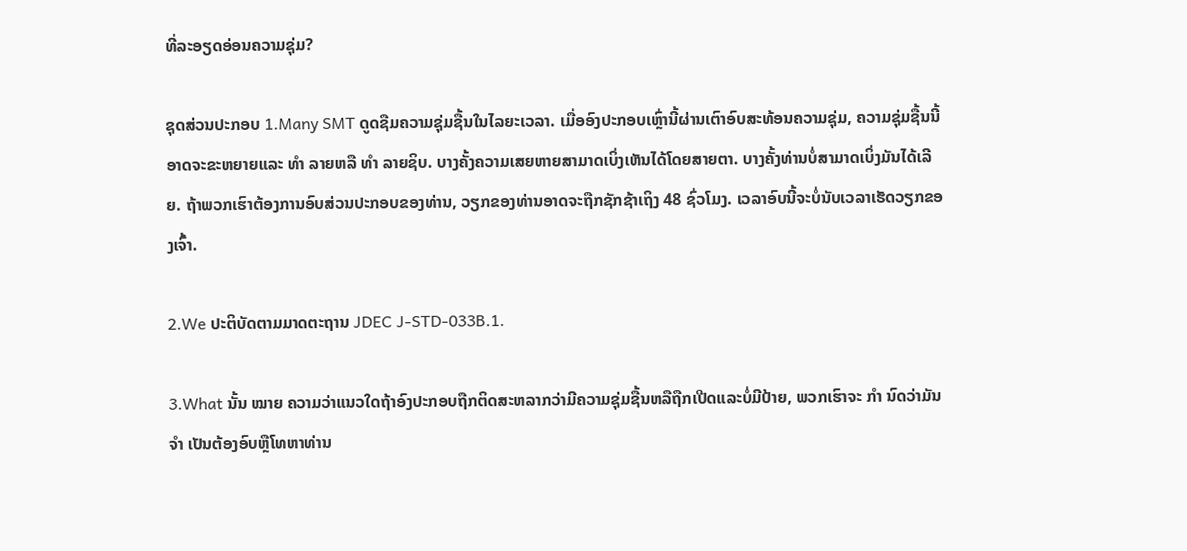ທີ່ລະອຽດອ່ອນຄວາມຊຸ່ມ?

ຊຸດສ່ວນປະກອບ 1.Many SMT ດູດຊືມຄວາມຊຸ່ມຊື້ນໃນໄລຍະເວລາ. ເມື່ອອົງປະກອບເຫຼົ່ານີ້ຜ່ານເຕົາອົບສະທ້ອນຄວາມຊຸ່ມ, ຄວາມຊຸ່ມຊື້ນນີ້ອາດຈະຂະຫຍາຍແລະ ທຳ ລາຍຫລື ທຳ ລາຍຊິບ. ບາງຄັ້ງຄວາມເສຍຫາຍສາມາດເບິ່ງເຫັນໄດ້ໂດຍສາຍຕາ. ບາງຄັ້ງທ່ານບໍ່ສາມາດເບິ່ງມັນໄດ້ເລີຍ. ຖ້າພວກເຮົາຕ້ອງການອົບສ່ວນປະກອບຂອງທ່ານ, ວຽກຂອງທ່ານອາດຈະຖືກຊັກຊ້າເຖິງ 48 ຊົ່ວໂມງ. ເວລາອົບນີ້ຈະບໍ່ນັບເວລາເຮັດວຽກຂອງເຈົ້າ.

2.We ປະຕິບັດຕາມມາດຕະຖານ JDEC J-STD-033B.1.

3.What ນັ້ນ ໝາຍ ຄວາມວ່າແນວໃດຖ້າອົງປະກອບຖືກຕິດສະຫລາກວ່າມີຄວາມຊຸ່ມຊື້ນຫລືຖືກເປີດແລະບໍ່ມີປ້າຍ, ພວກເຮົາຈະ ກຳ ນົດວ່າມັນ ຈຳ ເປັນຕ້ອງອົບຫຼືໂທຫາທ່ານ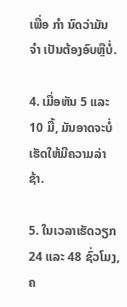ເພື່ອ ກຳ ນົດວ່າມັນ ຈຳ ເປັນຕ້ອງອົບຫຼືບໍ່.

4. ເມື່ອຫັນ 5 ແລະ 10 ມື້, ມັນອາດຈະບໍ່ເຮັດໃຫ້ມີຄວາມລ່າຊ້າ.

5. ໃນເວລາເຮັດວຽກ 24 ແລະ 48 ຊົ່ວໂມງ, ຄ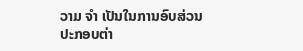ວາມ ຈຳ ເປັນໃນການອົບສ່ວນປະກອບຕ່າ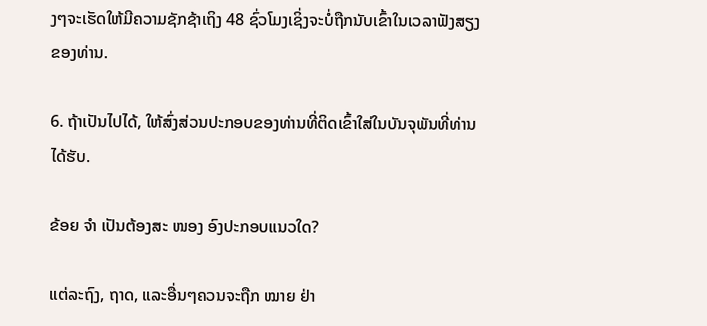ງໆຈະເຮັດໃຫ້ມີຄວາມຊັກຊ້າເຖິງ 48 ຊົ່ວໂມງເຊິ່ງຈະບໍ່ຖືກນັບເຂົ້າໃນເວລາຟັງສຽງຂອງທ່ານ.

6. ຖ້າເປັນໄປໄດ້, ໃຫ້ສົ່ງສ່ວນປະກອບຂອງທ່ານທີ່ຕິດເຂົ້າໃສ່ໃນບັນຈຸພັນທີ່ທ່ານໄດ້ຮັບ.

ຂ້ອຍ ຈຳ ເປັນຕ້ອງສະ ໜອງ ອົງປະກອບແນວໃດ?

ແຕ່ລະຖົງ, ຖາດ, ແລະອື່ນໆຄວນຈະຖືກ ໝາຍ ຢ່າ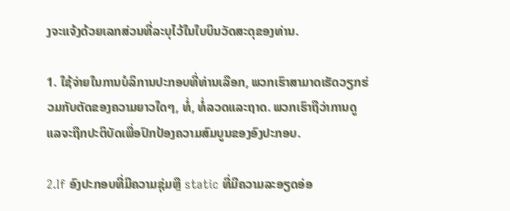ງຈະແຈ້ງດ້ວຍເລກສ່ວນທີ່ລະບຸໄວ້ໃນໃບບິນວັດສະດຸຂອງທ່ານ.

1. ໃຊ້ຈ່າຍໃນການບໍລິການປະກອບທີ່ທ່ານເລືອກ, ພວກເຮົາສາມາດເຮັດວຽກຮ່ວມກັບຕັດຂອງຄວາມຍາວໃດໆ, ທໍ່, ທໍ່ລວດແລະຖາດ. ພວກເຮົາຖືວ່າການດູແລຈະຖືກປະຕິບັດເພື່ອປົກປ້ອງຄວາມສົມບູນຂອງອົງປະກອບ.

2.If ອົງປະກອບທີ່ມີຄວາມຊຸ່ມຫຼື static ທີ່ມີຄວາມລະອຽດອ່ອ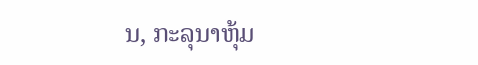ນ, ກະລຸນາຫຸ້ມ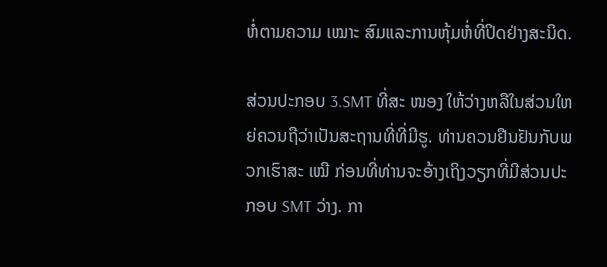ຫໍ່ຕາມຄວາມ ເໝາະ ສົມແລະການຫຸ້ມຫໍ່ທີ່ປິດຢ່າງສະນິດ.

ສ່ວນປະກອບ 3.SMT ທີ່ສະ ໜອງ ໃຫ້ວ່າງຫລືໃນສ່ວນໃຫຍ່ຄວນຖືວ່າເປັນສະຖານທີ່ທີ່ມີຮູ. ທ່ານຄວນຢືນຢັນກັບພວກເຮົາສະ ເໝີ ກ່ອນທີ່ທ່ານຈະອ້າງເຖິງວຽກທີ່ມີສ່ວນປະກອບ SMT ວ່າງ. ກາ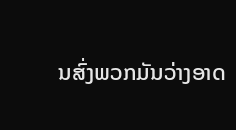ນສົ່ງພວກມັນວ່າງອາດ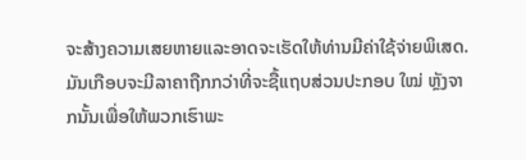ຈະສ້າງຄວາມເສຍຫາຍແລະອາດຈະເຮັດໃຫ້ທ່ານມີຄ່າໃຊ້ຈ່າຍພິເສດ. ມັນເກືອບຈະມີລາຄາຖືກກວ່າທີ່ຈະຊື້ແຖບສ່ວນປະກອບ ໃໝ່ ຫຼັງຈາກນັ້ນເພື່ອໃຫ້ພວກເຮົາພະ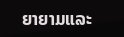ຍາຍາມແລະ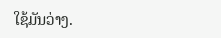ໃຊ້ມັນວ່າງ.